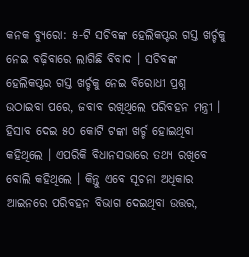କନକ ବ୍ୟୁରୋ: ୫-ଟି ସଚିବଙ୍କ ହେଲିକପ୍ଟର ଗସ୍ତ ଖର୍ଚ୍ଚକୁ ନେଇ ବଢ଼ିବାରେ ଲାଗିଛି ବିବାଦ । ସଚିବଙ୍କ ହେଲିକପ୍ଟର ଗସ୍ତ ଖର୍ଚ୍ଚକୁ ନେଇ ବିରୋଧୀ ପ୍ରଶ୍ନ ଉଠାଇବା ପରେ, ଜବାବ ରଖିଥିଲେ ପରିବହନ ମନ୍ତ୍ରୀ । ହିସାବ ଦେଇ ୫୦ କୋଟି ଟଙ୍କା ଖର୍ଚ୍ଚ ହୋଇଥିବା କହିଥିଲେ । ଏପରିକି ବିଧାନସଭାରେ ତଥ୍ୟ ରଖିବେ ବୋଲି କହିଥିଲେ । କିନ୍ତୁ ଏବେ ସୂଚନା ଅଧିକାର ଆଇନରେ ପରିବହନ ବିଭାଗ ଦେଇଥିବା ଉତ୍ତର,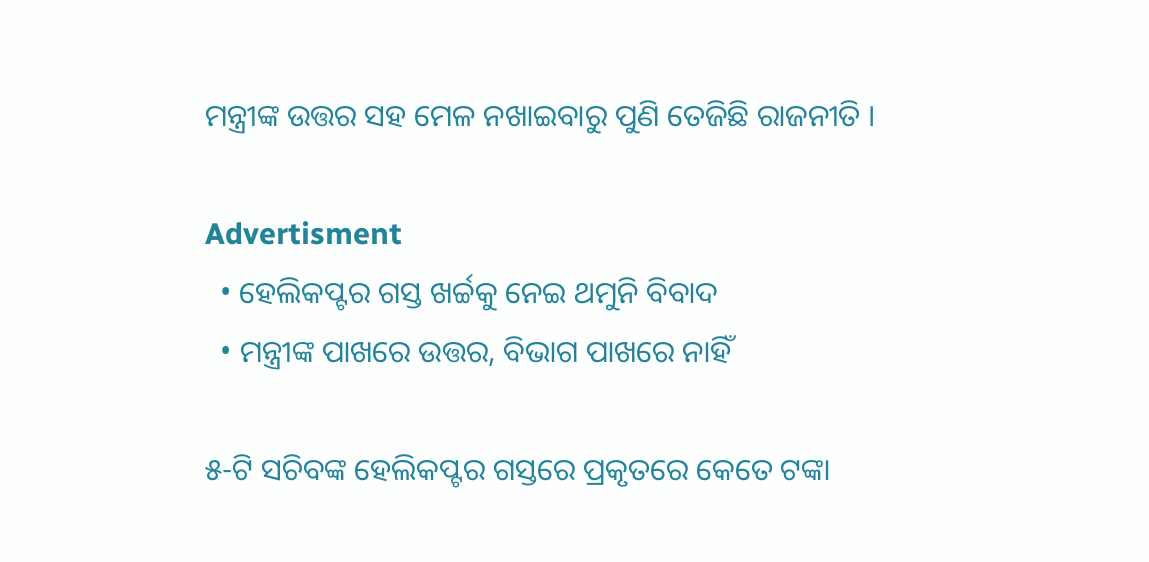ମନ୍ତ୍ରୀଙ୍କ ଉତ୍ତର ସହ ମେଳ ନଖାଇବାରୁ ପୁଣି ତେଜିଛି ରାଜନୀତି ।

Advertisment
  • ହେଲିକପ୍ଟର ଗସ୍ତ ଖର୍ଚ୍ଚକୁ ନେଇ ଥମୁନି ବିବାଦ
  • ମନ୍ତ୍ରୀଙ୍କ ପାଖରେ ଉତ୍ତର, ବିଭାଗ ପାଖରେ ନାହିଁ

୫-ଟି ସଚିବଙ୍କ ହେଲିକପ୍ଟର ଗସ୍ତରେ ପ୍ରକୃତରେ କେତେ ଟଙ୍କା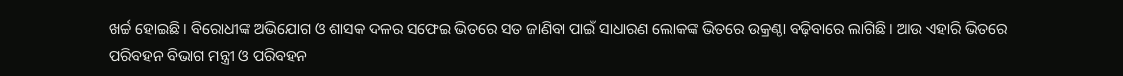ଖର୍ଚ୍ଚ ହୋଇଛି । ବିରୋଧୀଙ୍କ ଅଭିଯୋଗ ଓ ଶାସକ ଦଳର ସଫେଇ ଭିତରେ ସତ ଜାଣିବା ପାଇଁ ସାଧାରଣ ଲୋକଙ୍କ ଭିତରେ ଉକ୍ରଣ୍ଠା ବଢ଼ିବାରେ ଲାଗିଛି । ଆଉ ଏହାରି ଭିତରେ ପରିବହନ ବିଭାଗ ମନ୍ତ୍ରୀ ଓ ପରିବହନ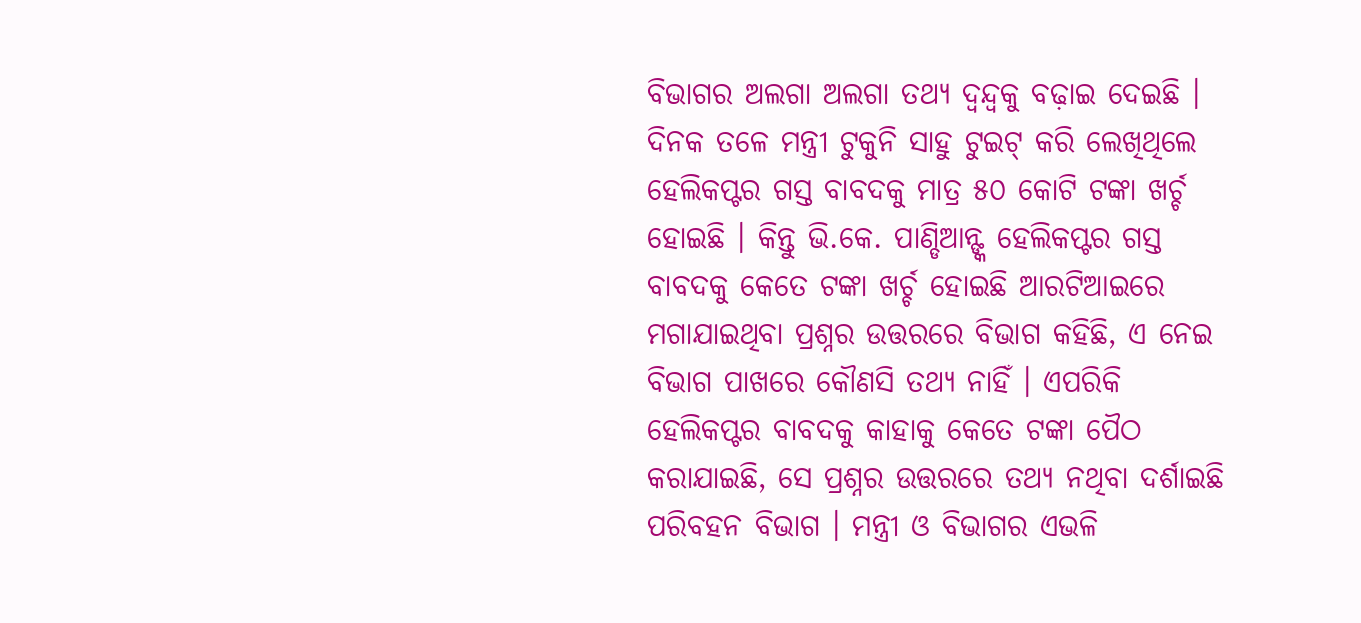ବିଭାଗର ଅଲଗା ଅଲଗା ତଥ୍ୟ ଦ୍ୱନ୍ଦ୍ୱକୁ ବଢ଼ାଇ ଦେଇଛି । ଦିନକ ତଳେ ମନ୍ତ୍ରୀ ଟୁକୁନି ସାହୁ ଟୁଇଟ୍ କରି ଲେଖିଥିଲେ ହେଲିକପ୍ଟର ଗସ୍ତ ବାବଦକୁ ମାତ୍ର ୫୦ କୋଟି ଟଙ୍କା ଖର୍ଚ୍ଚ ହୋଇଛି । କିନ୍ତୁ ଭି.କେ. ପାଣ୍ଡିଆନ୍ଙ୍କ ହେଲିକପ୍ଟର ଗସ୍ତ ବାବଦକୁ କେତେ ଟଙ୍କା ଖର୍ଚ୍ଚ ହୋଇଛି ଆରଟିଆଇରେ ମଗାଯାଇଥିବା ପ୍ରଶ୍ନର ଉତ୍ତରରେ ବିଭାଗ କହିଛି, ଏ ନେଇ ବିଭାଗ ପାଖରେ କୌଣସି ତଥ୍ୟ ନାହିଁ । ଏପରିକି ହେଲିକପ୍ଟର ବାବଦକୁ କାହାକୁ କେତେ ଟଙ୍କା ପୈଠ କରାଯାଇଛି, ସେ ପ୍ରଶ୍ନର ଉତ୍ତରରେ ତଥ୍ୟ ନଥିବା ଦର୍ଶାଇଛି ପରିବହନ ବିଭାଗ । ମନ୍ତ୍ରୀ ଓ ବିଭାଗର ଏଭଳି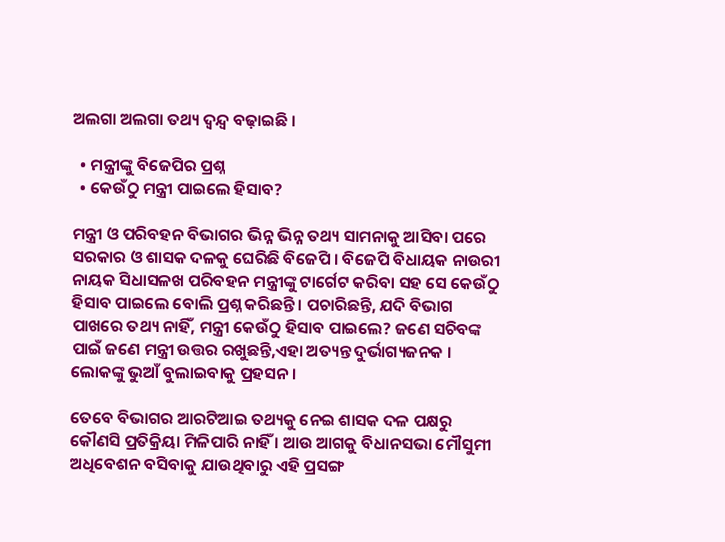ଅଲଗା ଅଲଗା ତଥ୍ୟ ଦ୍ୱନ୍ଦ୍ୱ ବଢ଼ାଇଛି ।

  • ମନ୍ତ୍ରୀଙ୍କୁ ବିଜେପିର ପ୍ରଶ୍ନ
  • କେଉଁଠୁ ମନ୍ତ୍ରୀ ପାଇଲେ ହିସାବ?

ମନ୍ତ୍ରୀ ଓ ପରିବହନ ବିଭାଗର ଭିନ୍ନ ଭିନ୍ନ ତଥ୍ୟ ସାମନାକୁ ଆସିବା ପରେ ସରକାର ଓ ଶାସକ ଦଳକୁ ଘେରିଛି ବିଜେପି । ବିଜେପି ବିଧାୟକ ନାଉରୀ ନାୟକ ସିଧାସଳଖ ପରିବହନ ମନ୍ତ୍ରୀଙ୍କୁ ଟାର୍ଗେଟ କରିବା ସହ ସେ କେଉଁଠୁ ହିସାବ ପାଇଲେ ବୋଲି ପ୍ରଶ୍ନ କରିଛନ୍ତି । ପଚାରିଛନ୍ତି, ଯଦି ବିଭାଗ ପାଖରେ ତଥ୍ୟ ନାହିଁ, ମନ୍ତ୍ରୀ କେଉଁଠୁ ହିସାବ ପାଇଲେ? ଜଣେ ସଚିବଙ୍କ ପାଇଁ ଜଣେ ମନ୍ତ୍ରୀ ଉତ୍ତର ରଖୁଛନ୍ତି,ଏହା ଅତ୍ୟନ୍ତ ଦୁର୍ଭାଗ୍ୟଜନକ । ଲୋକଙ୍କୁ ଭୁଆଁ ବୁଲାଇବାକୁ ପ୍ରହସନ ।

ତେବେ ବିଭାଗର ଆରଟିଆଇ ତଥ୍ୟକୁ ନେଇ ଶାସକ ଦଳ ପକ୍ଷରୁ କୌଣସି ପ୍ରତିକ୍ରିୟା ମିଳିପାରି ନାହିଁ । ଆଉ ଆଗକୁ ବିଧାନସଭା ମୌସୁମୀ ଅଧିବେଶନ ବସିବାକୁ ଯାଉଥିବାରୁ ଏହି ପ୍ରସଙ୍ଗ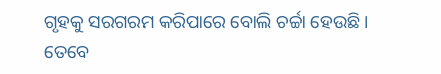ଗୃହକୁ ସରଗରମ କରିପାରେ ବୋଲି ଚର୍ଚ୍ଚା ହେଉଛି । ତେବେ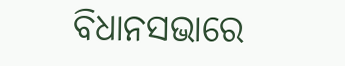ବିଧାନସଭାରେ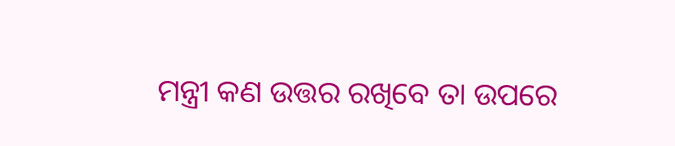ମନ୍ତ୍ରୀ କଣ ଉତ୍ତର ରଖିବେ ତା ଉପରେ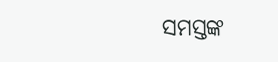ସମସ୍ତଙ୍କ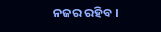ନଜର ରହିବ ।